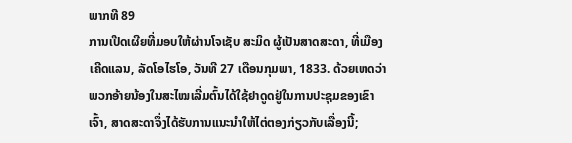ພາກທີ 89
ການເປີດເຜີຍທີ່ມອບໃຫ້ຜ່ານໂຈເຊັບ ສະມິດ ຜູ້ເປັນສາດສະດາ, ທີ່ເມືອງເຄີດແລນ, ລັດໂອໄຮໂອ, ວັນທີ 27 ເດືອນກຸມພາ, 1833. ດ້ວຍເຫດວ່າພວກອ້າຍນ້ອງໃນສະໄໝເລີ່ມຕົ້ນໄດ້ໃຊ້ຢາດູດຢູ່ໃນການປະຊຸມຂອງເຂົາເຈົ້າ, ສາດສະດາຈຶ່ງໄດ້ຮັບການແນະນຳໃຫ້ໄຕ່ຕອງກ່ຽວກັບເລື່ອງນີ້;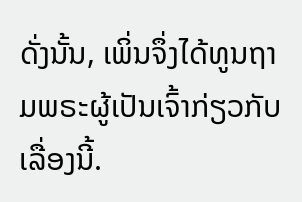ດັ່ງນັ້ນ, ເພິ່ນຈຶ່ງໄດ້ທູນຖາມພຣະຜູ້ເປັນເຈົ້າກ່ຽວກັບເລື່ອງນີ້.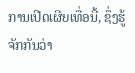ການເປີດເຜີຍເທື່ອນີ້, ຊຶ່ງຮູ້ຈັກກັນວ່າ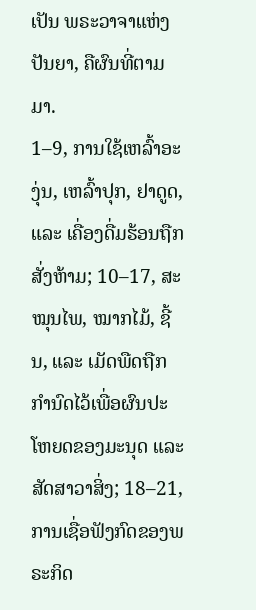ເປັນ ພຣະວາຈາແຫ່ງປັນຍາ, ຄືຜົນທີ່ຕາມມາ.
1–9, ການໃຊ້ເຫລົ້າອະງຸ່ນ, ເຫລົ້າປຸກ, ຢາດູດ, ແລະ ເຄື່ອງດື່ມຮ້ອນຖືກສັ່ງຫ້າມ; 10–17, ສະໝຸນໄພ, ໝາກໄມ້, ຊີ້ນ, ແລະ ເມັດພືດຖືກກຳນົດໄວ້ເພື່ອຜົນປະໂຫຍດຂອງມະນຸດ ແລະ ສັດສາວາສິ່ງ; 18–21, ການເຊື່ອຟັງກົດຂອງພຣະກິດ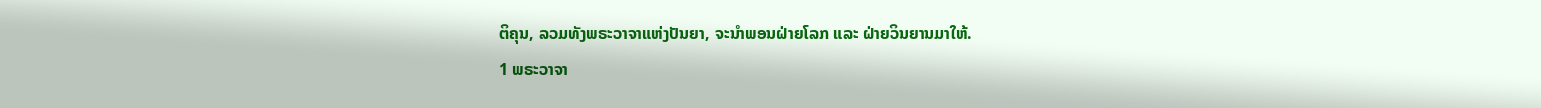ຕິຄຸນ, ລວມທັງພຣະວາຈາແຫ່ງປັນຍາ, ຈະນຳພອນຝ່າຍໂລກ ແລະ ຝ່າຍວິນຍານມາໃຫ້.
1 ພຣະວາຈາ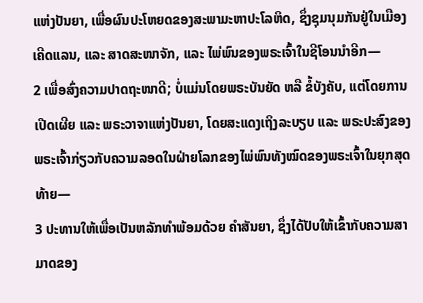ແຫ່ງປັນຍາ, ເພື່ອຜົນປະໂຫຍດຂອງສະພາມະຫາປະໂລຫິດ, ຊຶ່ງຊຸມນຸມກັນຢູ່ໃນເມືອງເຄີດແລນ, ແລະ ສາດສະໜາຈັກ, ແລະ ໄພ່ພົນຂອງພຣະເຈົ້າໃນຊີໂອນນຳອີກ—
2 ເພື່ອສົ່ງຄວາມປາດຖະໜາດີ; ບໍ່ແມ່ນໂດຍພຣະບັນຍັດ ຫລື ຂໍ້ບັງຄັບ, ແຕ່ໂດຍການເປີດເຜີຍ ແລະ ພຣະວາຈາແຫ່ງປັນຍາ, ໂດຍສະແດງເຖິງລະບຽບ ແລະ ພຣະປະສົງຂອງພຣະເຈົ້າກ່ຽວກັບຄວາມລອດໃນຝ່າຍໂລກຂອງໄພ່ພົນທັງໝົດຂອງພຣະເຈົ້າໃນຍຸກສຸດທ້າຍ—
3 ປະທານໃຫ້ເພື່ອເປັນຫລັກທຳພ້ອມດ້ວຍ ຄຳສັນຍາ, ຊຶ່ງໄດ້ປັບໃຫ້ເຂົ້າກັບຄວາມສາມາດຂອງ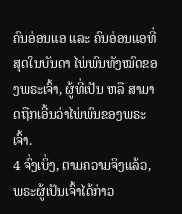ຄົນອ່ອນແອ ແລະ ຄົນອ່ອນແອທີ່ສຸດໃນບັນດາ ໄພ່ພົນທັງໝົດຂອງພຣະເຈົ້າ, ຜູ້ທີ່ເປັນ ຫລື ສາມາດຖືກເອີ້ນວ່າໄພ່ພົນຂອງພຣະເຈົ້າ.
4 ຈົ່ງເບິ່ງ, ຕາມຄວາມຈິງແລ້ວ, ພຣະຜູ້ເປັນເຈົ້າໄດ້ກ່າວ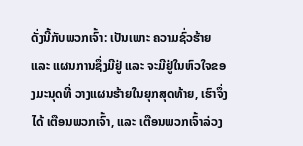ດັ່ງນີ້ກັບພວກເຈົ້າ: ເປັນເພາະ ຄວາມຊົ່ວຮ້າຍ ແລະ ແຜນການຊຶ່ງມີຢູ່ ແລະ ຈະມີຢູ່ໃນຫົວໃຈຂອງມະນຸດທີ່ ວາງແຜນຮ້າຍໃນຍຸກສຸດທ້າຍ, ເຮົາຈຶ່ງໄດ້ ເຕືອນພວກເຈົ້າ, ແລະ ເຕືອນພວກເຈົ້າລ່ວງ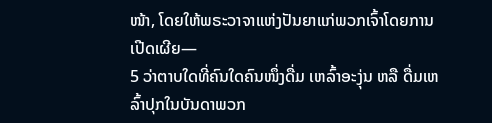ໜ້າ, ໂດຍໃຫ້ພຣະວາຈາແຫ່ງປັນຍາແກ່ພວກເຈົ້າໂດຍການເປີດເຜີຍ—
5 ວ່າຕາບໃດທີ່ຄົນໃດຄົນໜຶ່ງດື່ມ ເຫລົ້າອະງຸ່ນ ຫລື ດື່ມເຫລົ້າປຸກໃນບັນດາພວກ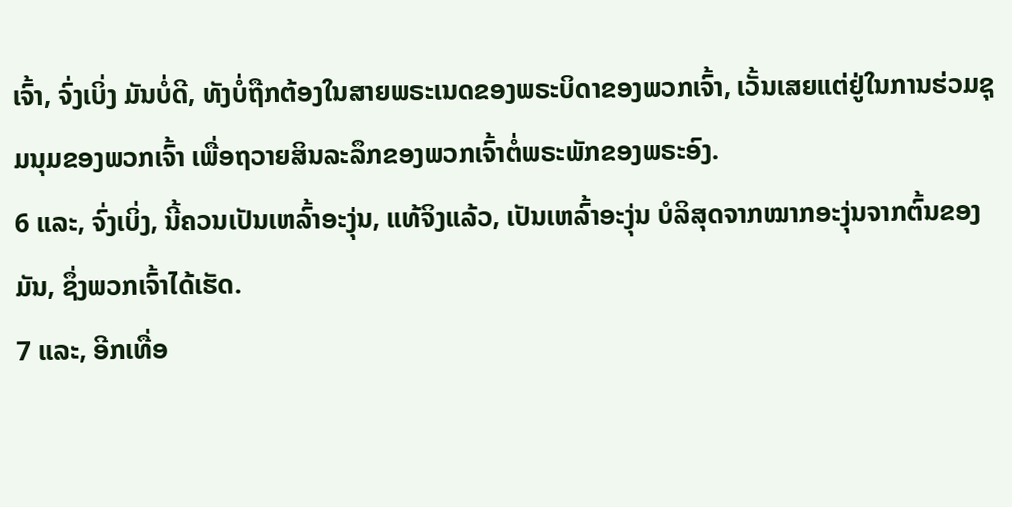ເຈົ້າ, ຈົ່ງເບິ່ງ ມັນບໍ່ດີ, ທັງບໍ່ຖືກຕ້ອງໃນສາຍພຣະເນດຂອງພຣະບິດາຂອງພວກເຈົ້າ, ເວັ້ນເສຍແຕ່ຢູ່ໃນການຮ່ວມຊຸມນຸມຂອງພວກເຈົ້າ ເພື່ອຖວາຍສິນລະລຶກຂອງພວກເຈົ້າຕໍ່ພຣະພັກຂອງພຣະອົງ.
6 ແລະ, ຈົ່ງເບິ່ງ, ນີ້ຄວນເປັນເຫລົ້າອະງຸ່ນ, ແທ້ຈິງແລ້ວ, ເປັນເຫລົ້າອະງຸ່ນ ບໍລິສຸດຈາກໝາກອະງຸ່ນຈາກຕົ້ນຂອງມັນ, ຊຶ່ງພວກເຈົ້າໄດ້ເຮັດ.
7 ແລະ, ອີກເທື່ອ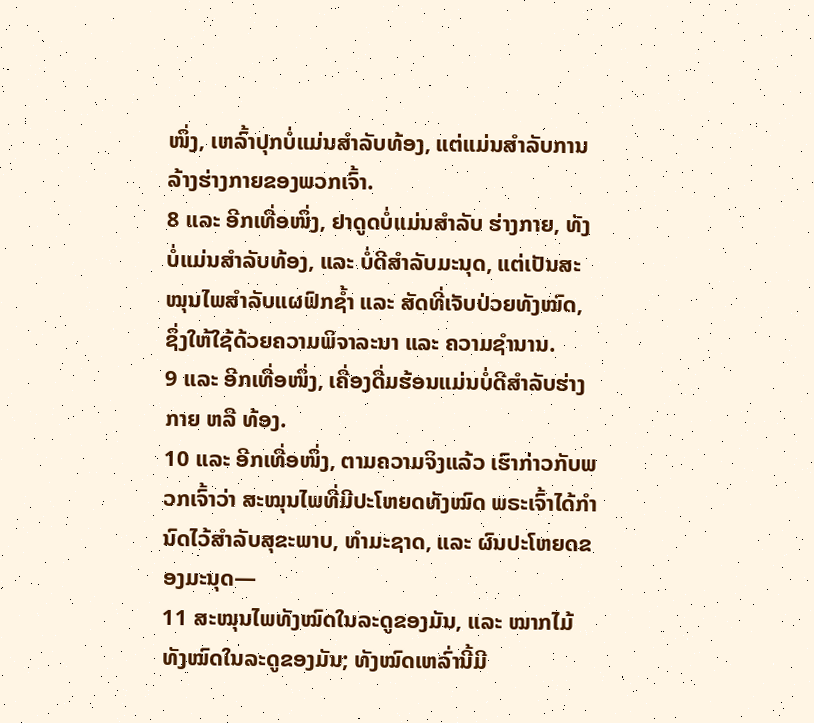ໜຶ່ງ, ເຫລົ້າປຸກບໍ່ແມ່ນສຳລັບທ້ອງ, ແຕ່ແມ່ນສຳລັບການລ້າງຮ່າງກາຍຂອງພວກເຈົ້າ.
8 ແລະ ອີກເທື່ອໜຶ່ງ, ຢາດູດບໍ່ແມ່ນສຳລັບ ຮ່າງກາຍ, ທັງບໍ່ແມ່ນສຳລັບທ້ອງ, ແລະ ບໍ່ດີສຳລັບມະນຸດ, ແຕ່ເປັນສະໝຸນໄພສຳລັບແຜຟົກຊ້ຳ ແລະ ສັດທີ່ເຈັບປ່ວຍທັງໝົດ, ຊຶ່ງໃຫ້ໃຊ້ດ້ວຍຄວາມພິຈາລະນາ ແລະ ຄວາມຊຳນານ.
9 ແລະ ອີກເທື່ອໜຶ່ງ, ເຄື່ອງດື່ມຮ້ອນແມ່ນບໍ່ດີສຳລັບຮ່າງກາຍ ຫລື ທ້ອງ.
10 ແລະ ອີກເທື່ອໜຶ່ງ, ຕາມຄວາມຈິງແລ້ວ ເຮົາກ່າວກັບພວກເຈົ້າວ່າ ສະໝຸນໄພທີ່ມີປະໂຫຍດທັງໝົດ ພຣະເຈົ້າໄດ້ກຳນົດໄວ້ສຳລັບສຸຂະພາບ, ທຳມະຊາດ, ແລະ ຜົນປະໂຫຍດຂອງມະນຸດ—
11 ສະໝຸນໄພທັງໝົດໃນລະດູຂອງມັນ, ແລະ ໝາກໄມ້ທັງໝົດໃນລະດູຂອງມັນ; ທັງໝົດເຫລົ່ານີ້ມີ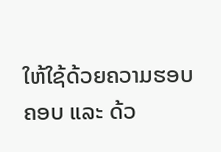ໃຫ້ໃຊ້ດ້ວຍຄວາມຮອບຄອບ ແລະ ດ້ວ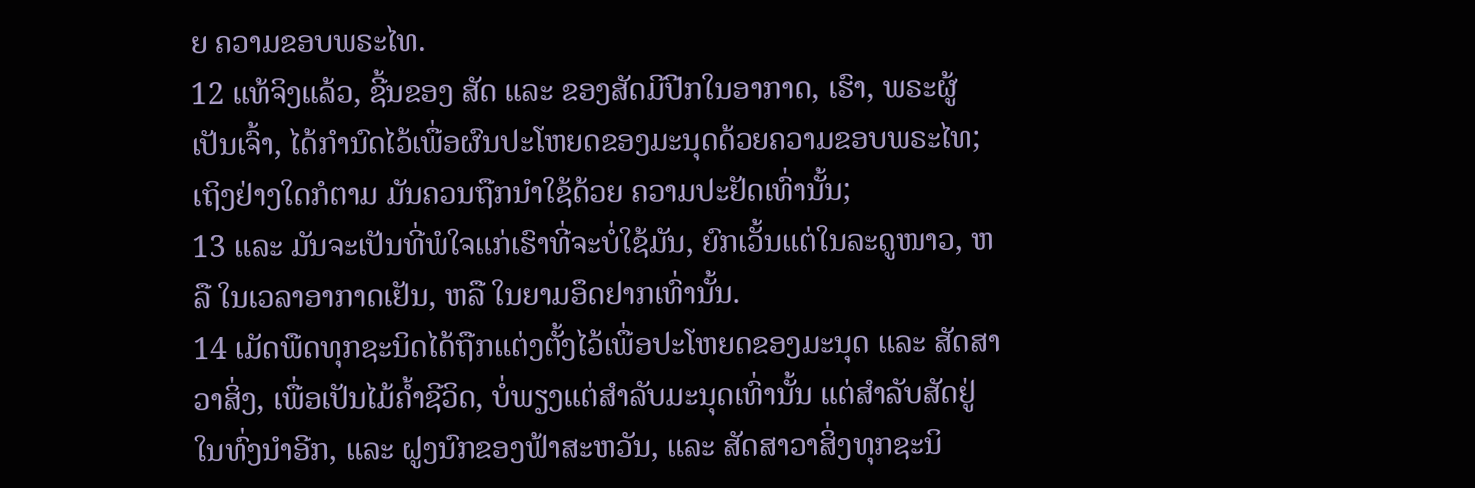ຍ ຄວາມຂອບພຣະໄທ.
12 ແທ້ຈິງແລ້ວ, ຊີ້ນຂອງ ສັດ ແລະ ຂອງສັດມີປີກໃນອາກາດ, ເຮົາ, ພຣະຜູ້ເປັນເຈົ້າ, ໄດ້ກຳນົດໄວ້ເພື່ອຜົນປະໂຫຍດຂອງມະນຸດດ້ວຍຄວາມຂອບພຣະໄທ; ເຖິງຢ່າງໃດກໍຕາມ ມັນຄວນຖືກນຳໃຊ້ດ້ວຍ ຄວາມປະຢັດເທົ່ານັ້ນ;
13 ແລະ ມັນຈະເປັນທີ່ພໍໃຈແກ່ເຮົາທີ່ຈະບໍ່ໃຊ້ມັນ, ຍົກເວັ້ນແຕ່ໃນລະດູໜາວ, ຫລື ໃນເວລາອາກາດເຢັນ, ຫລື ໃນຍາມອຶດຢາກເທົ່ານັ້ນ.
14 ເມັດພືດທຸກຊະນິດໄດ້ຖືກແຕ່ງຕັ້ງໄວ້ເພື່ອປະໂຫຍດຂອງມະນຸດ ແລະ ສັດສາວາສິ່ງ, ເພື່ອເປັນໄມ້ຄ້ຳຊີວິດ, ບໍ່ພຽງແຕ່ສຳລັບມະນຸດເທົ່ານັ້ນ ແຕ່ສຳລັບສັດຢູ່ໃນທົ່ງນຳອີກ, ແລະ ຝູງນົກຂອງຟ້າສະຫວັນ, ແລະ ສັດສາວາສິ່ງທຸກຊະນິ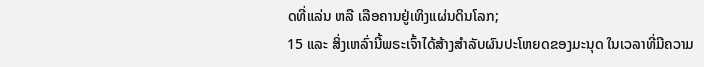ດທີ່ແລ່ນ ຫລື ເລືອຄານຢູ່ເທິງແຜ່ນດິນໂລກ;
15 ແລະ ສິ່ງເຫລົ່ານີ້ພຣະເຈົ້າໄດ້ສ້າງສຳລັບຜົນປະໂຫຍດຂອງມະນຸດ ໃນເວລາທີ່ມີຄວາມ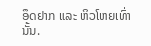ອຶດຢາກ ແລະ ຫິວໂຫຍເທົ່ານັ້ນ.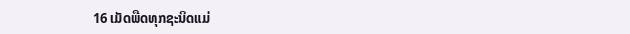16 ເມັດພືດທຸກຊະນິດແມ່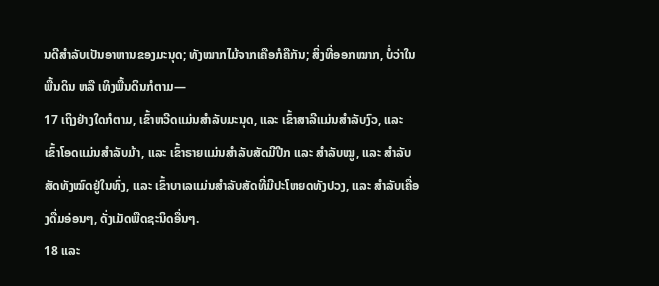ນດີສຳລັບເປັນອາຫານຂອງມະນຸດ; ທັງໝາກໄມ້ຈາກເຄືອກໍຄືກັນ; ສິ່ງທີ່ອອກໝາກ, ບໍ່ວ່າໃນພື້ນດິນ ຫລື ເທິງພື້ນດິນກໍຕາມ—
17 ເຖິງຢ່າງໃດກໍຕາມ, ເຂົ້າຫວີດແມ່ນສຳລັບມະນຸດ, ແລະ ເຂົ້າສາລີແມ່ນສຳລັບງົວ, ແລະ ເຂົ້າໂອດແມ່ນສຳລັບມ້າ, ແລະ ເຂົ້າຣາຍແມ່ນສຳລັບສັດມີປີກ ແລະ ສຳລັບໝູ, ແລະ ສຳລັບສັດທັງໝົດຢູ່ໃນທົ່ງ, ແລະ ເຂົ້າບາເລແມ່ນສຳລັບສັດທີ່ມີປະໂຫຍດທັງປວງ, ແລະ ສຳລັບເຄື່ອງດື່ມອ່ອນໆ, ດັ່ງເມັດພືດຊະນິດອື່ນໆ.
18 ແລະ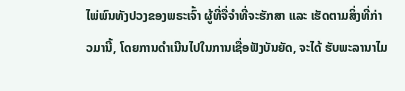ໄພ່ພົນທັງປວງຂອງພຣະເຈົ້າ ຜູ້ທີ່ຈື່ຈຳທີ່ຈະຮັກສາ ແລະ ເຮັດຕາມສິ່ງທີ່ກ່າວມານີ້, ໂດຍການດຳເນີນໄປໃນການເຊື່ອຟັງບັນຍັດ, ຈະໄດ້ ຮັບພະລານາໄມ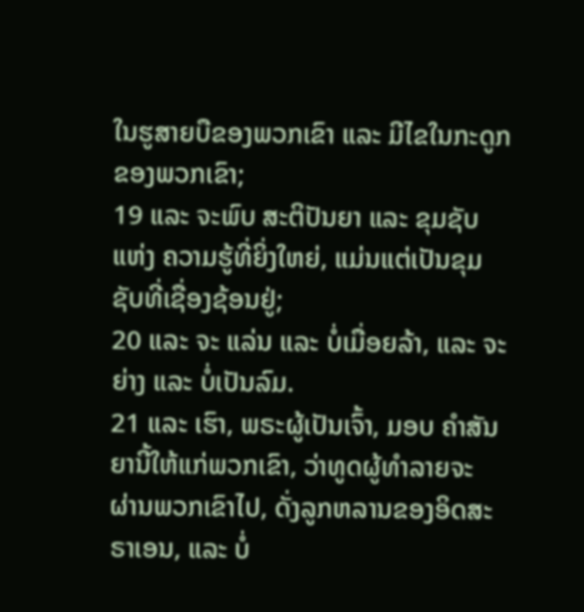ໃນຮູສາຍບືຂອງພວກເຂົາ ແລະ ມີໄຂໃນກະດູກຂອງພວກເຂົາ;
19 ແລະ ຈະພົບ ສະຕິປັນຍາ ແລະ ຂຸມຊັບແຫ່ງ ຄວາມຮູ້ທີ່ຍິ່ງໃຫຍ່, ແມ່ນແຕ່ເປັນຂຸມຊັບທີ່ເຊື່ອງຊ້ອນຢູ່;
20 ແລະ ຈະ ແລ່ນ ແລະ ບໍ່ເມື່ອຍລ້າ, ແລະ ຈະຍ່າງ ແລະ ບໍ່ເປັນລົມ.
21 ແລະ ເຮົາ, ພຣະຜູ້ເປັນເຈົ້າ, ມອບ ຄຳສັນຍານີ້ໃຫ້ແກ່ພວກເຂົາ, ວ່າທູດຜູ້ທຳລາຍຈະ ຜ່ານພວກເຂົາໄປ, ດັ່ງລູກຫລານຂອງອິດສະຣາເອນ, ແລະ ບໍ່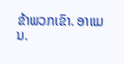ຂ້າພວກເຂົາ. ອາແມນ.